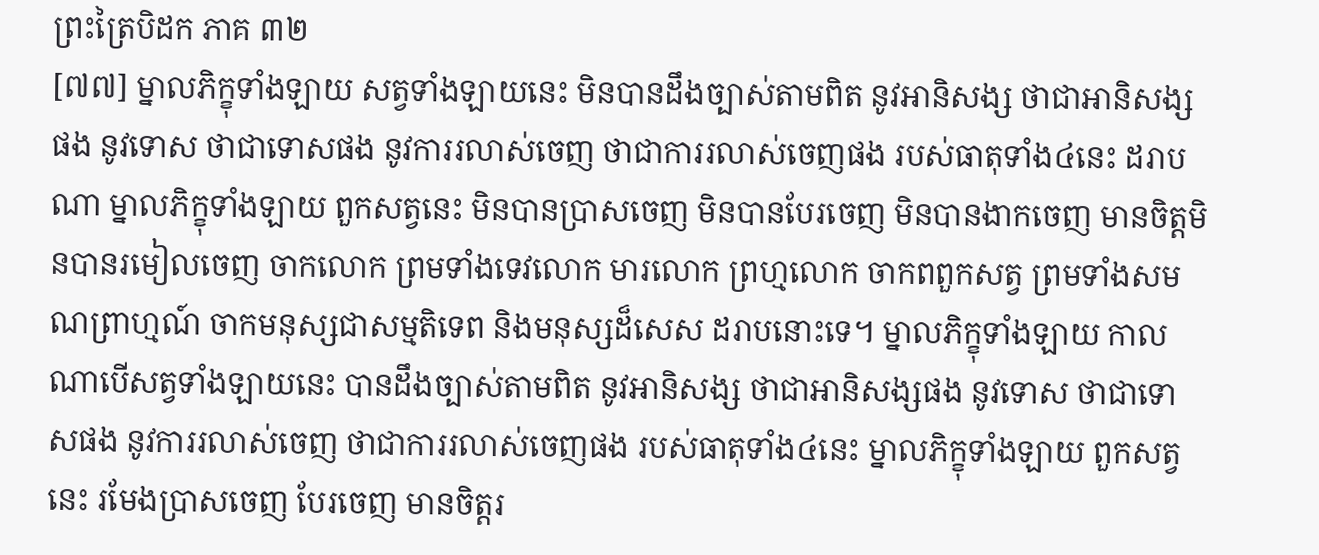ព្រះត្រៃបិដក ភាគ ៣២
[៧៧] ម្នាលភិក្ខុទាំងឡាយ សត្វទាំងឡាយនេះ មិនបានដឹងច្បាស់តាមពិត នូវអានិសង្ស ថាជាអានិសង្សផង នូវទោស ថាជាទោសផង នូវការរលាស់ចេញ ថាជាការរលាស់ចេញផង របស់ធាតុទាំង៤នេះ ដរាបណា ម្នាលភិក្ខុទាំងឡាយ ពួកសត្វនេះ មិនបានប្រាសចេញ មិនបានបែរចេញ មិនបានងាកចេញ មានចិត្តមិនបានរមៀលចេញ ចាកលោក ព្រមទាំងទេវលោក មារលោក ព្រហ្មលោក ចាកពពួកសត្វ ព្រមទាំងសមណព្រាហ្មណ៍ ចាកមនុស្សជាសម្មតិទេព និងមនុស្សដ៏សេស ដរាបនោះទេ។ ម្នាលភិក្ខុទាំងឡាយ កាលណាបើសត្វទាំងឡាយនេះ បានដឹងច្បាស់តាមពិត នូវអានិសង្ស ថាជាអានិសង្សផង នូវទោស ថាជាទោសផង នូវការរលាស់ចេញ ថាជាការរលាស់ចេញផង របស់ធាតុទាំង៤នេះ ម្នាលភិក្ខុទាំងឡាយ ពួកសត្វនេះ រមែងប្រាសចេញ បែរចេញ មានចិត្តរ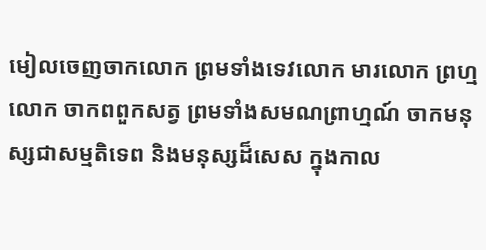មៀលចេញចាកលោក ព្រមទាំងទេវលោក មារលោក ព្រហ្មលោក ចាកពពួកសត្វ ព្រមទាំងសមណព្រាហ្មណ៍ ចាកមនុស្សជាសម្មតិទេព និងមនុស្សដ៏សេស ក្នុងកាល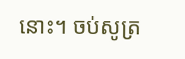នោះ។ ចប់សូត្រ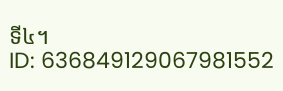ទី៤។
ID: 636849129067981552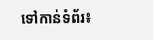ទៅកាន់ទំព័រ៖